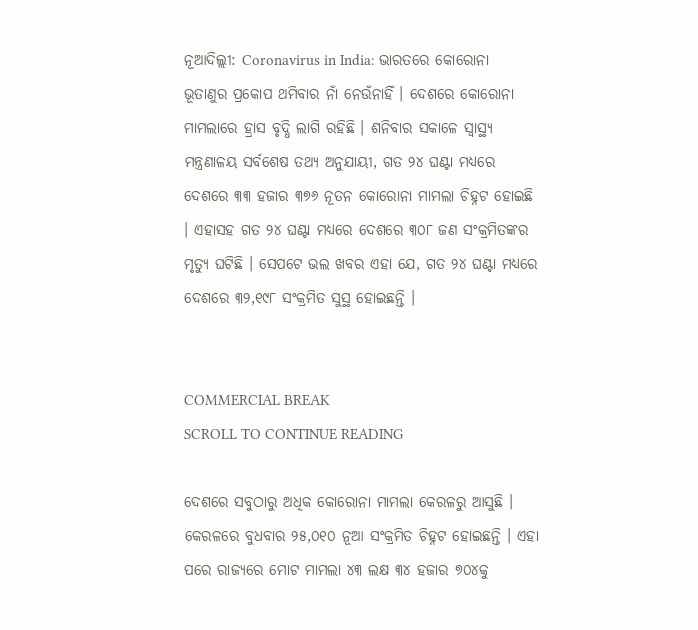ନୂଆଦିଲ୍ଲୀ: Coronavirus in India: ଭାରତରେ କୋରୋନା ଭୂତାଣୁର ପ୍ରକୋପ ଥମିବାର ନାଁ ନେଉଁନାହିଁ । ଦେଶରେ କୋରୋନା ମାମଲାରେ ହ୍ରାସ ବୃଦ୍ଧି ଲାଗି ରହିଛି । ଶନିବାର ସକାଳେ ସ୍ୱାସ୍ଥ୍ୟ ମନ୍ତ୍ରଣାଳୟ ସର୍ବଶେଷ ତଥ୍ୟ ଅନୁଯାୟୀ, ଗତ ୨୪ ଘଣ୍ଟା ମଧ୍ୟରେ ଦେଶରେ ୩୩ ହଜାର ୩୭୬ ନୂତନ କୋରୋନା ମାମଲା ଚିହ୍ନଟ ହୋଇଛି । ଏହାସହ ଗତ ୨୪ ଘଣ୍ଟା ମଧ୍ୟରେ ଦେଶରେ ୩୦୮ ଜଣ ସଂକ୍ରମିତଙ୍କର ମୃତ୍ୟୁ ଘଟିଛି । ସେପଟେ ଭଲ ଖବର ଏହା ଯେ, ଗତ ୨୪ ଘଣ୍ଟା ମଧ୍ୟରେ ଦେଶରେ ୩୨,୧୯୮ ସଂକ୍ରମିତ ସୁସ୍ଥ ହୋଇଛନ୍ତି ।


COMMERCIAL BREAK
SCROLL TO CONTINUE READING

ଦେଶରେ ସବୁଠାରୁ ଅଧିକ କୋରୋନା ମାମଲା କେରଳରୁ ଆସୁଛି । କେରଳରେ ବୁଧବାର ୨୫,୦୧୦ ନୂଆ ସଂକ୍ରମିତ ଚିହ୍ନଟ ହୋଇଛନ୍ତି । ଏହା ପରେ ରାଜ୍ୟରେ ମୋଟ ମାମଲା ୪୩ ଲକ୍ଷ ୩୪ ହଜାର ୭୦୪କୁ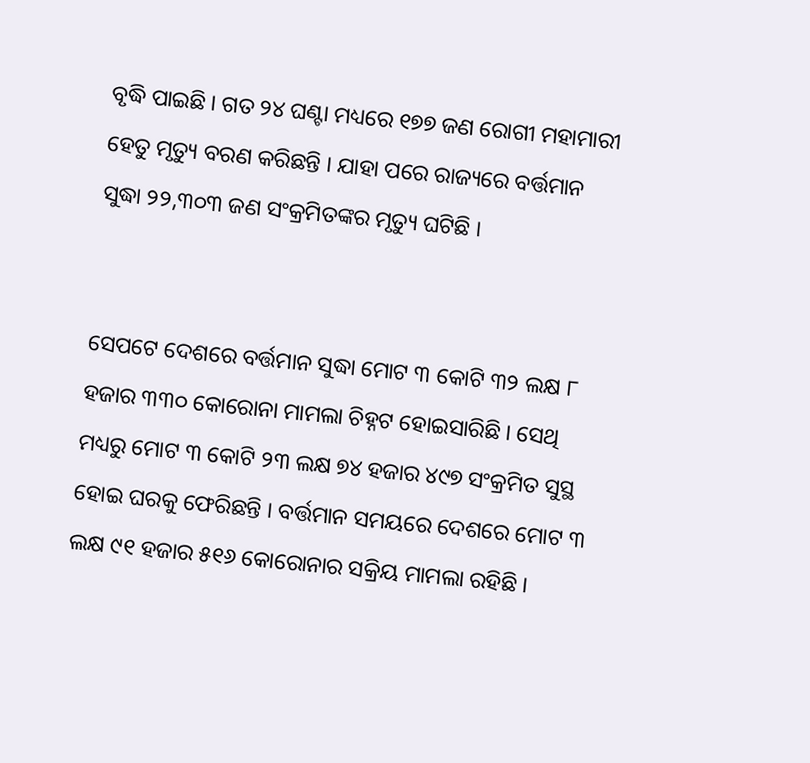ବୃଦ୍ଧି ପାଇଛି । ଗତ ୨୪ ଘଣ୍ଟା ମଧ୍ୟରେ ୧୭୭ ଜଣ ରୋଗୀ ମହାମାରୀ ହେତୁ ମୃତ୍ୟୁ ବରଣ କରିଛନ୍ତି । ଯାହା ପରେ ରାଜ୍ୟରେ ବର୍ତ୍ତମାନ ସୁଦ୍ଧା ୨୨,୩୦୩ ଜଣ ସଂକ୍ରମିତଙ୍କର ମୃତ୍ୟୁ ଘଟିଛି ।


ସେପଟେ ଦେଶରେ ବର୍ତ୍ତମାନ ସୁଦ୍ଧା ମୋଟ ୩ କୋଟି ୩୨ ଲକ୍ଷ ୮ ହଜାର ୩୩୦ କୋରୋନା ମାମଲା ଚିହ୍ନଟ ହୋଇସାରିଛି । ସେଥି ମଧ୍ୟରୁ ମୋଟ ୩ କୋଟି ୨୩ ଲକ୍ଷ ୭୪ ହଜାର ୪୯୭ ସଂକ୍ରମିତ ସୁସ୍ଥ ହୋଇ ଘରକୁ ଫେରିଛନ୍ତି । ବର୍ତ୍ତମାନ ସମୟରେ ଦେଶରେ ମୋଟ ୩ ଲକ୍ଷ ୯୧ ହଜାର ୫୧୬ କୋରୋନାର ସକ୍ରିୟ ମାମଲା ରହିଛି ।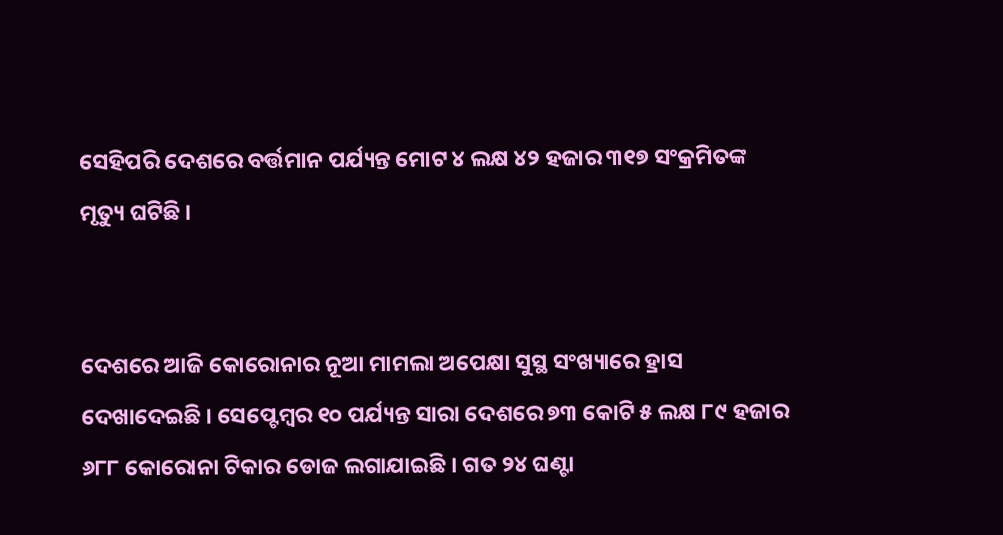ସେହିପରି ଦେଶରେ ବର୍ତ୍ତମାନ ପର୍ଯ୍ୟନ୍ତ ମୋଟ ୪ ଲକ୍ଷ ୪୨ ହଜାର ୩୧୭ ସଂକ୍ରମିତଙ୍କ ମୃତ୍ୟୁ ଘଟିଛି ।


ଦେଶରେ ଆଜି କୋରୋନାର ନୂଆ ମାମଲା ଅପେକ୍ଷା ସୁସ୍ଥ ସଂଖ୍ୟାରେ ହ୍ରାସ ଦେଖାଦେଇଛି । ସେପ୍ଟେମ୍ୱର ୧୦ ପର୍ଯ୍ୟନ୍ତ ସାରା ଦେଶରେ ୭୩ କୋଟି ୫ ଲକ୍ଷ ୮୯ ହଜାର ୬୮୮ କୋରୋନା ଟିକାର ଡୋଜ ଲଗାଯାଇଛି । ଗତ ୨୪ ଘଣ୍ଟା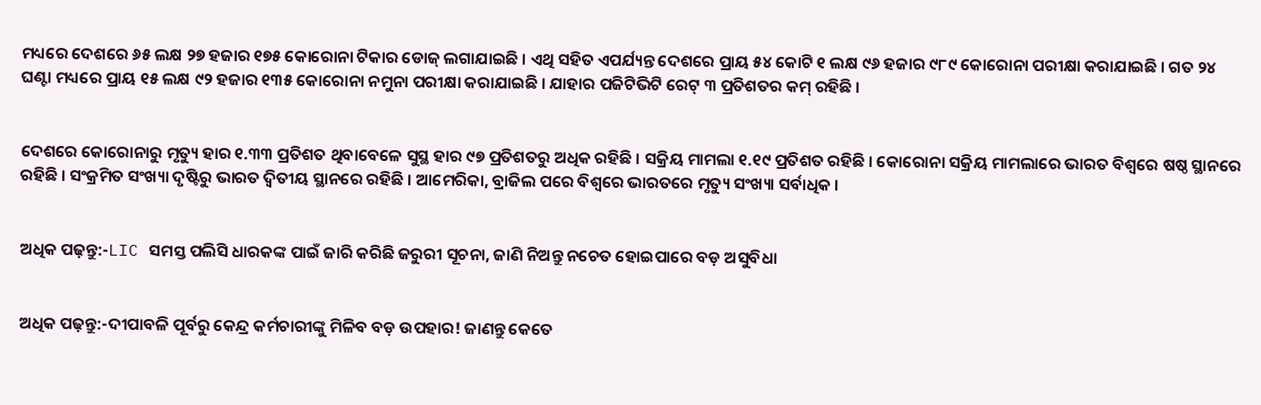ମଧ୍ୟରେ ଦେଶରେ ୬୫ ଲକ୍ଷ ୨୭ ହଜାର ୧୭୫ କୋରୋନା ଟିକାର ଡୋଜ୍ ଲଗାଯାଇଛି । ଏଥି ସହିତ ଏପର୍ଯ୍ୟନ୍ତ ଦେଶରେ ପ୍ରାୟ ୫୪ କୋଟି ୧ ଲକ୍ଷ ୯୬ ହଜାର ୯୮୯ କୋରୋନା ପରୀକ୍ଷା କରାଯାଇଛି । ଗତ ୨୪ ଘଣ୍ଟା ମଧ୍ୟରେ ପ୍ରାୟ ୧୫ ଲକ୍ଷ ୯୨ ହଜାର ୧୩୫ କୋରୋନା ନମୁନା ପରୀକ୍ଷା କରାଯାଇଛି । ଯାହାର ପଜିଟିଭିଟି ରେଟ୍ ୩ ପ୍ରତିଶତର କମ୍ ରହିଛି ।


ଦେଶରେ କୋରୋନାରୁ ମୃତ୍ୟୁ ହାର ୧.୩୩ ପ୍ରତିଶତ ଥିବାବେଳେ ସୁସ୍ଥ ହାର ୯୭ ପ୍ରତିଶତରୁ ଅଧିକ ରହିଛି । ସକ୍ରିୟ ମାମଲା ୧.୧୯ ପ୍ରତିଶତ ରହିଛି । କୋରୋନା ସକ୍ରିୟ ମାମଲାରେ ଭାରତ ବିଶ୍ୱରେ ଷଷ୍ଠ ସ୍ଥାନରେ ରହିଛି । ସଂକ୍ରମିତ ସଂଖ୍ୟା ଦୃଷ୍ଟିରୁ ଭାରତ ଦ୍ୱିତୀୟ ସ୍ଥାନରେ ରହିଛି । ଆମେରିକା, ବ୍ରାଜିଲ ପରେ ବିଶ୍ୱରେ ଭାରତରେ ମୃତ୍ୟୁ ସଂଖ୍ୟା ସର୍ବାଧିକ ।


ଅଧିକ ପଢ଼ନ୍ତୁ:-LIC ସମସ୍ତ ପଲିସି ଧାରକଙ୍କ ପାଇଁ ଜାରି କରିଛି ଜରୁରୀ ସୂଚନା, ଜାଣି ନିଅନ୍ତୁ ନଚେତ ହୋଇପାରେ ବଡ଼ ଅସୁବିଧା


ଅଧିକ ପଢ଼ନ୍ତୁ:-ଦୀପାବଳି ପୂର୍ବରୁ କେନ୍ଦ୍ର କର୍ମଚାରୀଙ୍କୁ ମିଳିବ ବଡ଼ ଉପହାର! ଜାଣନ୍ତୁ କେତେ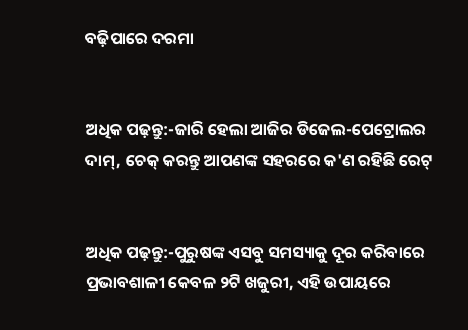ବଢ଼ିପାରେ ଦରମା


ଅଧିକ ପଢ଼ନ୍ତୁ:-ଜାରି ହେଲା ଆଜିର ଡିଜେଲ-ପେଟ୍ରୋଲର ଦାମ୍, ଚେକ୍ କରନ୍ତୁ ଆପଣଙ୍କ ସହରରେ କ'ଣ ରହିଛି ରେଟ୍


ଅଧିକ ପଢ଼ନ୍ତୁ:-ପୁରୁଷଙ୍କ ଏସବୁ ସମସ୍ୟାକୁ ଦୂର କରିବାରେ ପ୍ରଭାବଶାଳୀ କେବଳ ୨ଟି ଖଜୁରୀ, ଏହି ଉପାୟରେ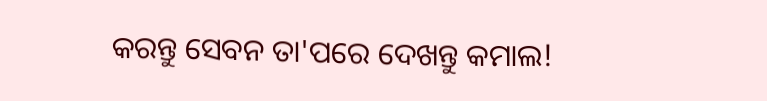କରନ୍ତୁ ସେବନ ତା'ପରେ ଦେଖନ୍ତୁ କମାଲ!